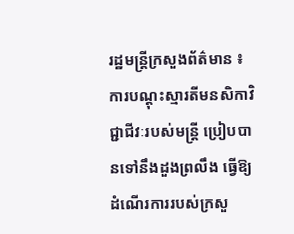រដ្ឋមន្ត្រីក្រសួងព័ត៌មាន ៖ ការបណ្តុះស្មារតីមនសិកាវិជ្ជាជីវៈរបស់មន្ត្រី ប្រៀបបានទៅនឹងដួងព្រលឹង ធ្វើឱ្យដំណើរការរបស់ក្រសួ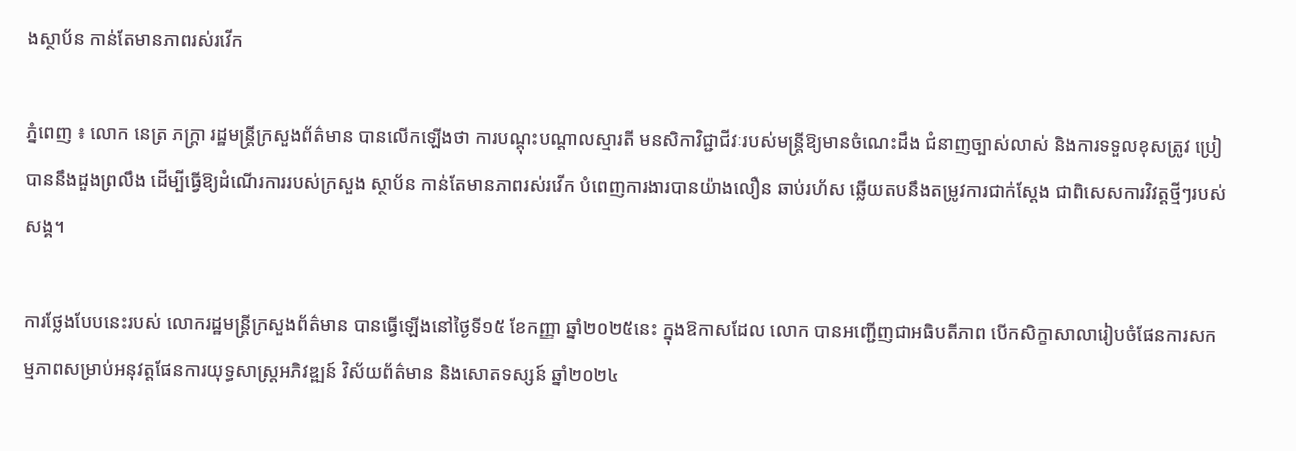ងស្ថាប័ន កាន់តែមានភាពរស់រវើក

ភ្នំពេញ ៖ លោក នេត្រ ភក្ត្រា រដ្ឋមន្ត្រីក្រសួងព័ត៌មាន បានលើកឡើងថា ការបណ្តុះបណ្តាលស្មារតី មនសិកាវិជ្ជាជីវៈរបស់មន្ត្រីឱ្យមានចំណេះដឹង ជំនាញច្បាស់លាស់ និងការទទួលខុសត្រូវ ប្រៀបាននឹងដួងព្រលឹង ដើម្បីធ្វើឱ្យដំណើរការរបស់ក្រសួង ស្ថាប័ន កាន់តែមានភាពរស់រវើក បំពេញការងារបានយ៉ាងលឿន ឆាប់រហ័ស ឆ្លើយតបនឹងតម្រូវការជាក់ស្តែង ជាពិសេសការវិវត្តថ្មីៗរបស់សង្គ។

ការថ្លែងបែបនេះរបស់ លោករដ្ឋមន្ត្រីក្រសួងព័ត៌មាន បានធ្វើឡើងនៅថ្ងៃទី១៥ ខែកញ្ញា ឆ្នាំ២០២៥នេះ ក្នុងឱកាសដែល លោក បានអញ្ជើញជាអធិបតីភាព បើកសិក្ខាសាលារៀបចំផែនការសកម្មភាពសម្រាប់អនុវត្តផែនការយុទ្ធសាស្ត្រអភិវឌ្ឍន៍ វិស័យព័ត៌មាន និងសោតទស្សន៍ ឆ្នាំ២០២៤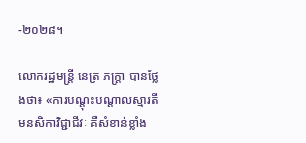-២០២៨។

លោករដ្ឋមន្ត្រី នេត្រ ភក្ត្រា បានថ្លែងថា៖ «ការបណ្តុះបណ្តាលស្មារតី មនសិកាវិជ្ជាជីវៈ គឺសំខាន់ខ្លាំង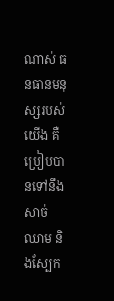ណាស់ ធនធានមនុស្សរបស់យើង គឺប្រៀបបានទៅនឹងសាច់ ឈាម និងស្បែក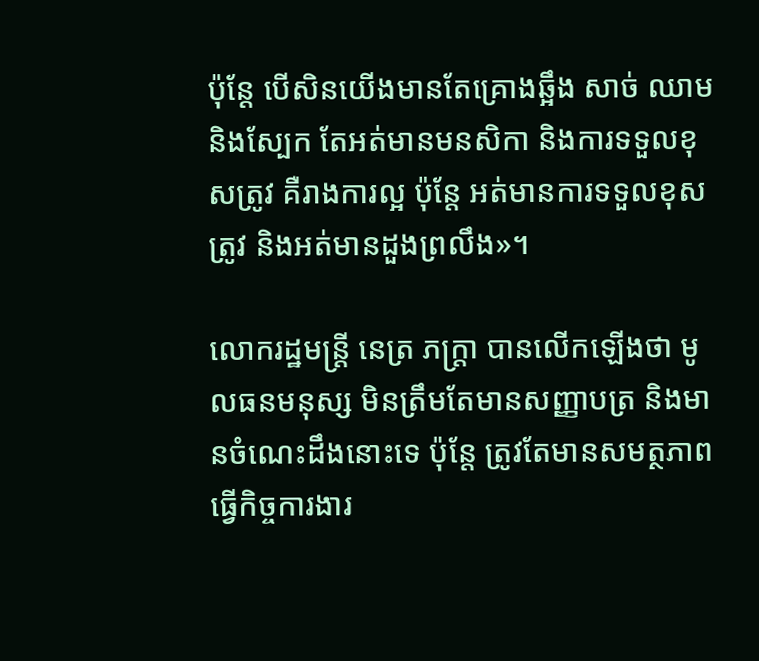ប៉ុន្តែ បើសិនយើងមានតែគ្រោងឆ្អឹង សាច់ ឈាម និងស្បែក តែអត់មានមនសិកា និងការទទួលខុសត្រូវ គឺរាងការល្អ ប៉ុន្តែ អត់មានការទទួលខុសត្រូវ និងអត់មានដួងព្រលឹង»។

លោករដ្ឋមន្ត្រី នេត្រ ភក្ត្រា បានលើកឡើងថា មូលធនមនុស្ស មិនត្រឹមតែមានសញ្ញាបត្រ និងមានចំណេះដឹងនោះទេ ប៉ុន្តែ ត្រូវតែមានសមត្ថភាព ធ្វើកិច្ចការងារ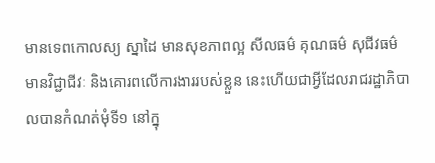មានទេពកោលស្យ ស្នាដៃ មានសុខភាពល្អ សីលធម៌ គុណធម៌ សុជីវធម៌ មានវិជ្ជាជីវៈ និងគោរពលើការងាររបស់ខ្លួន នេះហើយជាអ្វីដែលរាជរដ្ឋាភិបាលបានកំណត់មុំទី១ នៅក្នុ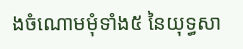ងចំណោមមុំទាំង៥ នៃយុទ្ធសា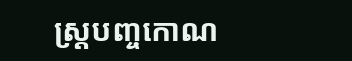ស្ត្របញ្ចកោណ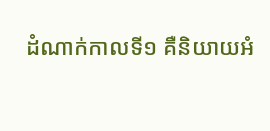ដំណាក់កាលទី១ គឺនិយាយអំ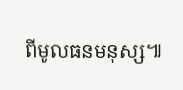ពីមូលធនមនុស្ស៕